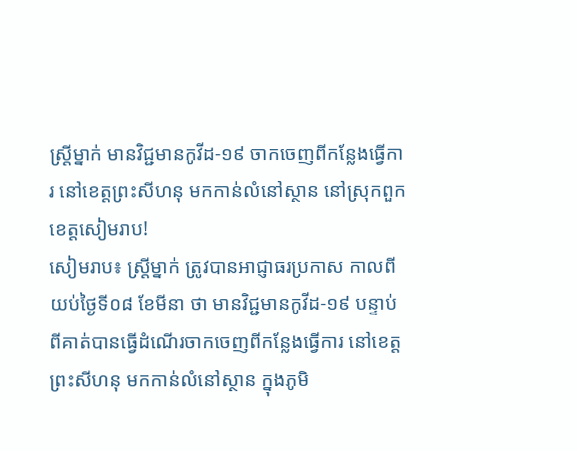ស្រ្តីម្នាក់ មានវិជ្ជមានកូវីដ-១៩ ចាកចេញពីកន្លែងធ្វើការ នៅខេត្តព្រះសីហនុ មកកាន់លំនៅស្ថាន នៅស្រុកពួក ខេត្តសៀមរាប!
សៀមរាប៖ ស្រ្តីម្នាក់ ត្រូវបានអាជ្ញាធរប្រកាស កាលពីយប់ថ្ងៃទី០៨ ខែមីនា ថា មានវិជ្ជមានកូវីដ-១៩ បន្ទាប់ពីគាត់បានធ្វើដំណើរចាកចេញពីកន្លែងធ្វើការ នៅខេត្តព្រះសីហនុ មកកាន់លំនៅស្ថាន ក្នុងភូមិ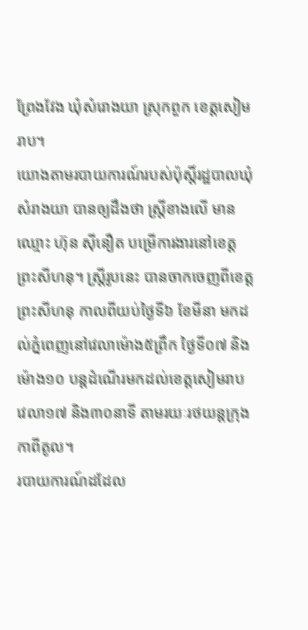ព្រែងវែង ឃុំសំរោងយា ស្រុកពួក ខេត្តសៀមរាប។
យោងតាមរបាយការណ៍របស់ប៉ុស្តិ៍រដ្ឋបាលឃុំសំរាងយា បានឲ្យដឹងថា ស្ត្រីខាងលើ មានឈ្មោះ ហ៊ុន ស៊ីនឿត បម្រើការងារនៅខេត្តព្រះសីហនុ។ ស្ត្រីរូបនេះ បានចាកចេញពីខេត្តព្រះសីហនុ កាលពីយប់ថ្ងៃទី៦ ខែមីនា មកដល់ភ្នំពេញនៅវេលាម៉ោង៥ព្រឹក ថ្ងៃទី០៧ និងម៉ោង១០ បន្តដំណើរមកដល់ខេត្តសៀមរាប វេលា១៧ និង៣០នាទី តាមរយៈរថយន្តក្រុងកាពីតូល។
របាយការណ៍ដដែល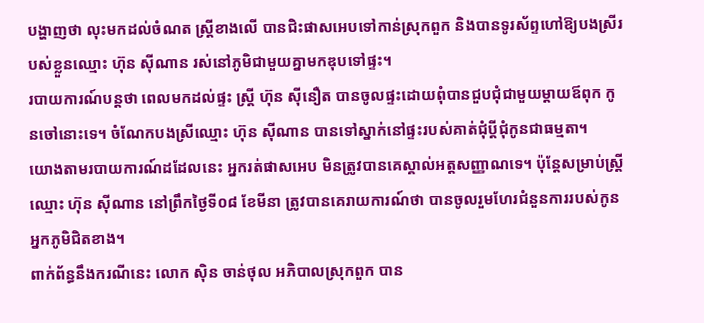បង្ហាញថា លុះមកដល់ចំណត ស្ត្រីខាងលើ បានជិះផាសអេបទៅកាន់ស្រុកពួក និងបានទូរស័ព្ទហៅឱ្យបងស្រីរបស់ខ្លួនឈ្មោះ ហ៊ុន ស៊ីណាន រស់នៅភូមិជាមួយគ្នាមកឌុបទៅផ្ទះ។
របាយការណ៍បន្តថា ពេលមកដល់ផ្ទះ ស្រ្តី ហ៊ុន ស៊ីនឿត បានចូលផ្ទះដោយពុំបានជួបជុំជាមួយម្តាយឪពុក កូនចៅនោះទេ។ ចំណែកបងស្រីឈ្មោះ ហ៊ុន ស៊ីណាន បានទៅស្នាក់នៅផ្ទះរបស់គាត់ជុំប្តីជុំកូនជាធម្មតា។
យោងតាមរបាយការណ៍ដដែលនេះ អ្នករត់ផាសអេប មិនត្រូវបានគេស្គាល់អត្តសញ្ញាណទេ។ ប៉ុន្តែសម្រាប់ស្រី្តឈ្មោះ ហ៊ុន ស៊ីណាន នៅព្រឹកថ្ងៃទី០៨ ខែមីនា ត្រូវបានគេរាយការណ៍ថា បានចូលរួមហែរជំនួនការរបស់កូនអ្នកភូមិជិតខាង។
ពាក់ព័ន្ធនឹងករណីនេះ លោក ស៊ិន ចាន់ថុល អភិបាលស្រុកពួក បាន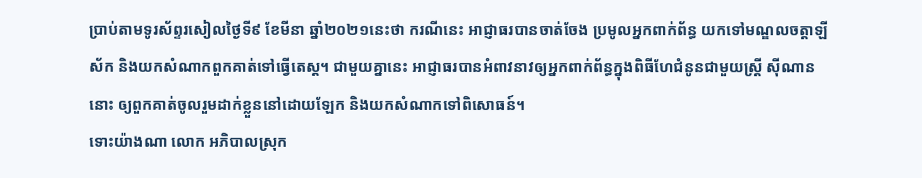ប្រាប់តាមទូរស័ព្ទរសៀលថ្ងៃទី៩ ខែមីនា ឆ្នាំ២០២១នេះថា ករណីនេះ អាជ្ញាធរបានចាត់ចែង ប្រមូលអ្នកពាក់ព័ន្ធ យកទៅមណ្ឌលចត្តាឡីស័ក និងយកសំណាកពួកគាត់ទៅធ្វើតេស្ត។ ជាមួយគ្នានេះ អាជ្ញាធរបានអំពាវនាវឲ្យអ្នកពាក់ព័ន្ធក្នុងពិធីហែជំនូនជាមួយស្រី្ត ស៊ីណាន នោះ ឲ្យពួកគាត់ចូលរួមដាក់ខ្លួននៅដោយឡែក និងយកសំណាកទៅពិសោធន៍។
ទោះយ៉ាងណា លោក អភិបាលស្រុក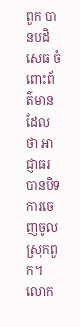ពួក បានបដិសេធ ចំពោះព័ត៌មាន ដែលថា អាជ្ញាធរ បានបិទការចេញចូលស្រុកពួក។ លោក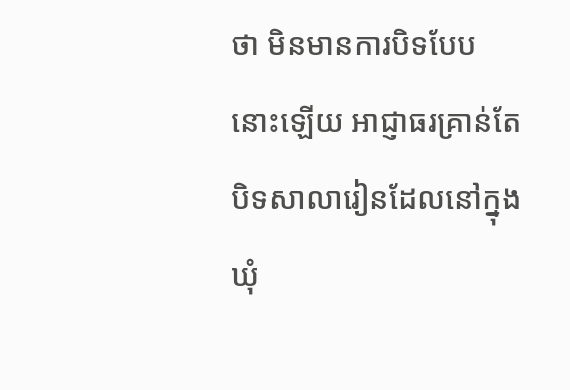ថា មិនមានការបិទបែបនោះឡើយ អាជ្ញាធរគ្រាន់តែបិទសាលារៀនដែលនៅក្នុងឃុំ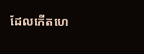ដែលកើតហេ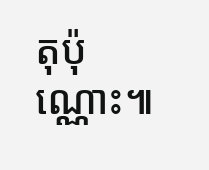តុប៉ុណ្ណោះ៕